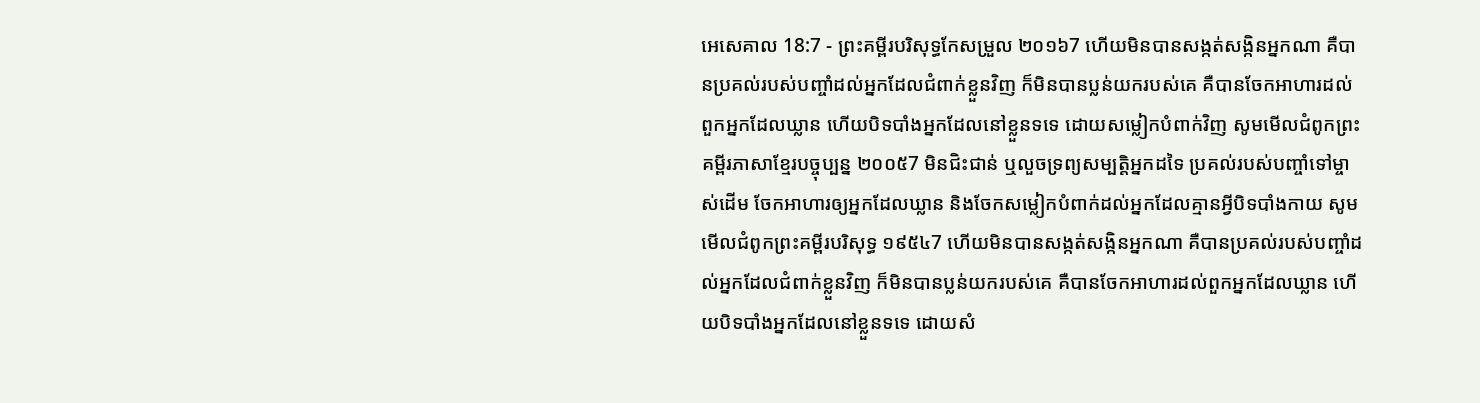អេសេគាល 18:7 - ព្រះគម្ពីរបរិសុទ្ធកែសម្រួល ២០១៦7 ហើយមិនបានសង្កត់សង្កិនអ្នកណា គឺបានប្រគល់របស់បញ្ចាំដល់អ្នកដែលជំពាក់ខ្លួនវិញ ក៏មិនបានប្លន់យករបស់គេ គឺបានចែកអាហារដល់ពួកអ្នកដែលឃ្លាន ហើយបិទបាំងអ្នកដែលនៅខ្លួនទទេ ដោយសម្លៀកបំពាក់វិញ សូមមើលជំពូកព្រះគម្ពីរភាសាខ្មែរបច្ចុប្បន្ន ២០០៥7 មិនជិះជាន់ ឬលួចទ្រព្យសម្បត្តិអ្នកដទៃ ប្រគល់របស់បញ្ចាំទៅម្ចាស់ដើម ចែកអាហារឲ្យអ្នកដែលឃ្លាន និងចែកសម្លៀកបំពាក់ដល់អ្នកដែលគ្មានអ្វីបិទបាំងកាយ សូមមើលជំពូកព្រះគម្ពីរបរិសុទ្ធ ១៩៥៤7 ហើយមិនបានសង្កត់សង្កិនអ្នកណា គឺបានប្រគល់របស់បញ្ចាំដល់អ្នកដែលជំពាក់ខ្លួនវិញ ក៏មិនបានប្លន់យករបស់គេ គឺបានចែកអាហារដល់ពួកអ្នកដែលឃ្លាន ហើយបិទបាំងអ្នកដែលនៅខ្លួនទទេ ដោយសំ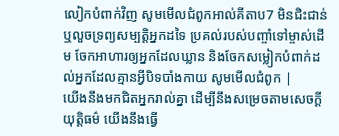លៀកបំពាក់វិញ សូមមើលជំពូកអាល់គីតាប7 មិនជិះជាន់ ឬលួចទ្រព្យសម្បត្តិអ្នកដទៃ ប្រគល់របស់បញ្ចាំទៅម្ចាស់ដើម ចែកអាហារឲ្យអ្នកដែលឃ្លាន និងចែកសម្លៀកបំពាក់ដល់អ្នកដែលគ្មានអ្វីបិទបាំងកាយ សូមមើលជំពូក |
យើងនឹងមកជិតអ្នករាល់គ្នា ដើម្បីនឹងសម្រេចតាមសេចក្ដីយុត្តិធម៌ យើងនឹងធ្វើ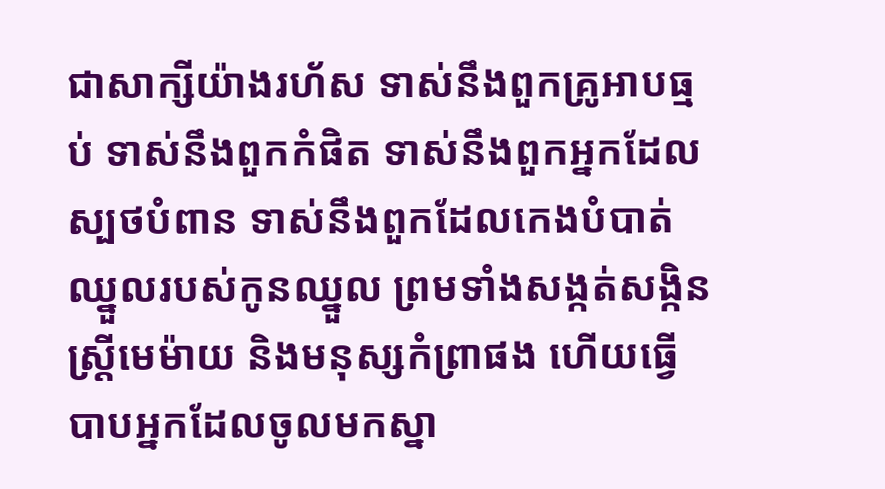ជាសាក្សីយ៉ាងរហ័ស ទាស់នឹងពួកគ្រូអាបធ្មប់ ទាស់នឹងពួកកំផិត ទាស់នឹងពួកអ្នកដែលស្បថបំពាន ទាស់នឹងពួកដែលកេងបំបាត់ឈ្នួលរបស់កូនឈ្នួល ព្រមទាំងសង្កត់សង្កិនស្ត្រីមេម៉ាយ និងមនុស្សកំព្រាផង ហើយធ្វើបាបអ្នកដែលចូលមកស្នា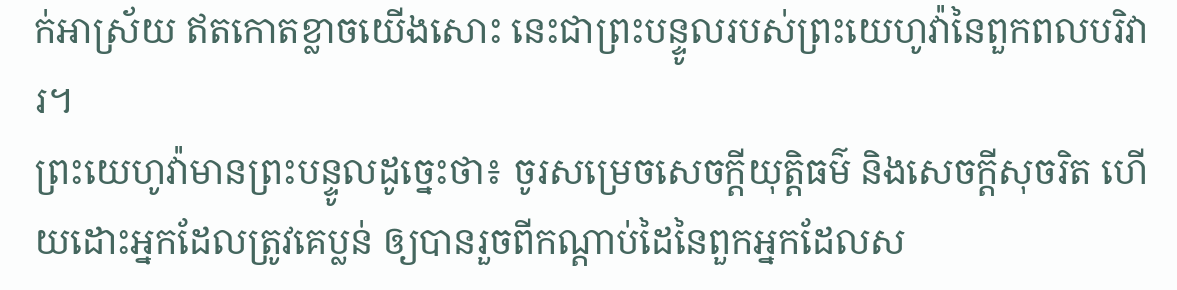ក់អាស្រ័យ ឥតកោតខ្លាចយើងសោះ នេះជាព្រះបន្ទូលរបស់ព្រះយេហូវ៉ានៃពួកពលបរិវារ។
ព្រះយេហូវ៉ាមានព្រះបន្ទូលដូច្នេះថា៖ ចូរសម្រេចសេចក្ដីយុត្តិធម៌ និងសេចក្ដីសុចរិត ហើយដោះអ្នកដែលត្រូវគេប្លន់ ឲ្យបានរួចពីកណ្ដាប់ដៃនៃពួកអ្នកដែលស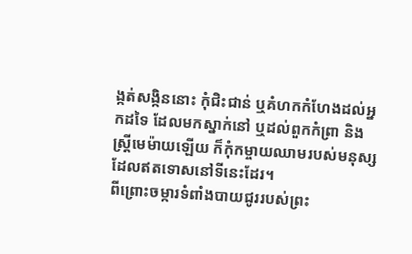ង្កត់សង្កិននោះ កុំជិះជាន់ ឬគំហកកំហែងដល់អ្នកដទៃ ដែលមកស្នាក់នៅ ឬដល់ពួកកំព្រា និងស្ត្រីមេម៉ាយឡើយ ក៏កុំកម្ចាយឈាមរបស់មនុស្សដែលឥតទោសនៅទីនេះដែរ។
ពីព្រោះចម្ការទំពាំងបាយជូររបស់ព្រះ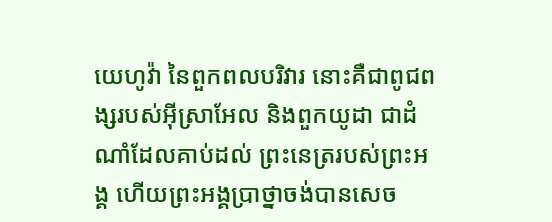យេហូវ៉ា នៃពួកពលបរិវារ នោះគឺជាពូជពង្សរបស់អ៊ីស្រាអែល និងពួកយូដា ជាដំណាំដែលគាប់ដល់ ព្រះនេត្ររបស់ព្រះអង្គ ហើយព្រះអង្គប្រាថ្នាចង់បានសេច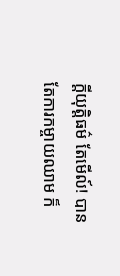ក្ដីយុត្តិធម៌ តែមើល៍! បានតែការកម្ចាយឈាម ក៏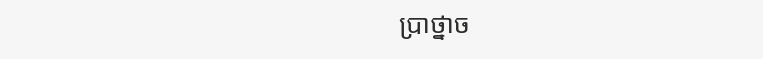ប្រាថ្នាច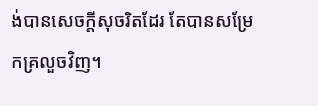ង់បានសេចក្ដីសុចរិតដែរ តែបានសម្រែកគ្រលួចវិញ។